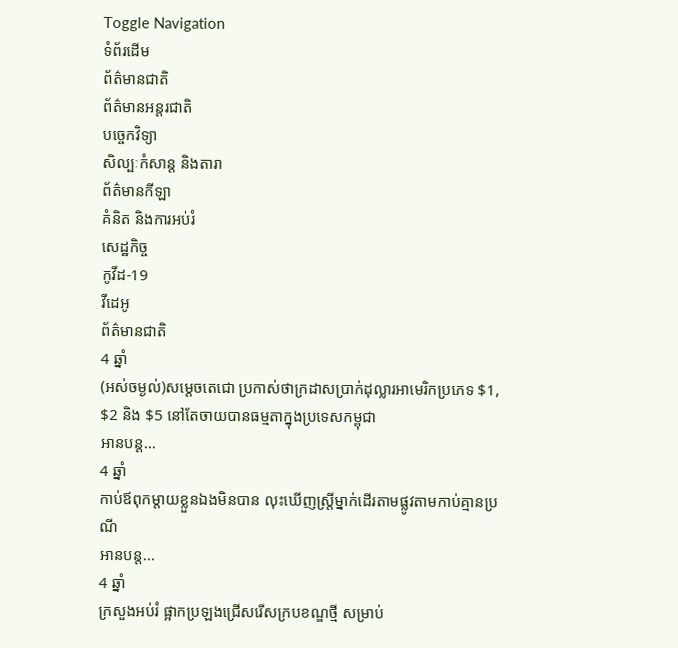Toggle Navigation
ទំព័រដើម
ព័ត៌មានជាតិ
ព័ត៌មានអន្តរជាតិ
បច្ចេកវិទ្យា
សិល្បៈកំសាន្ត និងតារា
ព័ត៌មានកីឡា
គំនិត និងការអប់រំ
សេដ្ឋកិច្ច
កូវីដ-19
វីដេអូ
ព័ត៌មានជាតិ
4 ឆ្នាំ
(អស់ចម្ងល់)សម្តេចតេជោ ប្រកាស់ថាក្រដាសប្រាក់ដុល្លារអាមេរិកប្រភេទ $1, $2 និង $5 នៅតែចាយបានធម្មតាក្នុងប្រទេសកម្ពុជា
អានបន្ត...
4 ឆ្នាំ
កាប់ឪពុកម្តាយខ្លួនឯងមិនបាន លុះឃើញស្ត្រីម្នាក់ដើរតាមផ្លូវតាមកាប់គ្មានប្រណី
អានបន្ត...
4 ឆ្នាំ
ក្រសួងអប់រំ ផ្អាកប្រឡងជ្រើសរើសក្របខណ្ឌថ្មី សម្រាប់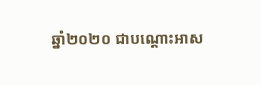ឆ្នាំ២០២០ ជាបណ្ដោះអាស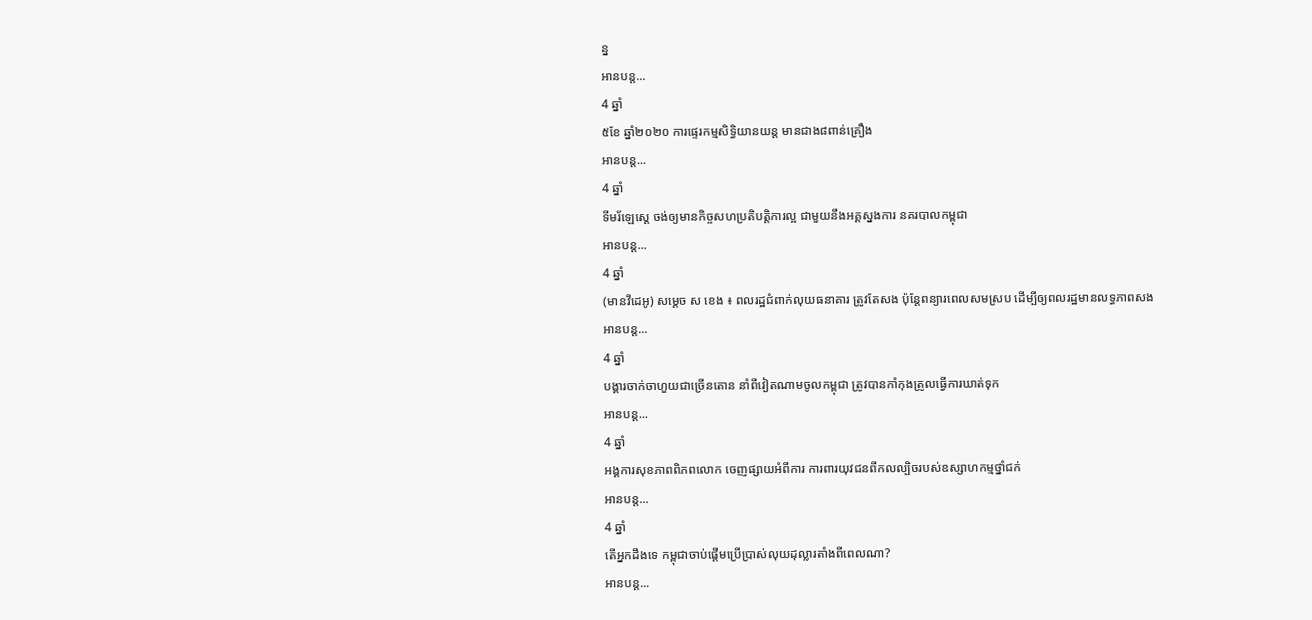ន្ន
អានបន្ត...
4 ឆ្នាំ
៥ខែ ឆ្នាំ២០២០ ការផ្ទេរកម្មសិទ្ធិយានយន្ត មានជាង៨ពាន់គ្រឿង
អានបន្ត...
4 ឆ្នាំ
ទីមរ័ឡេស្តេ ចង់ឲ្យមានកិច្ចសហប្រតិបត្តិការល្អ ជាមួយនឹងអគ្គស្នងការ នគរបាលកម្ពុជា
អានបន្ត...
4 ឆ្នាំ
(មានវីដេអូ) សម្ដេច ស ខេង ៖ ពលរដ្ឋជំពាក់លុយធនាគារ ត្រូវតែសង ប៉ុន្ដែពន្យារពេលសមស្រប ដើម្បីឲ្យពលរដ្ឋមានលទ្ធភាពសង
អានបន្ត...
4 ឆ្នាំ
បង្គារចាក់ចាហួយជាច្រើនតោន នាំពីវៀតណាមចូលកម្ពុជា ត្រូវបានកាំកុងត្រូលធ្វើការឃាត់ទុក
អានបន្ត...
4 ឆ្នាំ
អង្គការសុខភាពពិភពលោក ចេញផ្សាយអំពីការ ការពារយុវជនពីកលល្បិចរបស់ឧស្សាហកម្មថ្នាំជក់
អានបន្ត...
4 ឆ្នាំ
តើអ្នកដឹងទេ កម្ពុជាចាប់ផ្តើមប្រើប្រាស់លុយដុល្លារតាំងពីពេលណា?
អានបន្ត...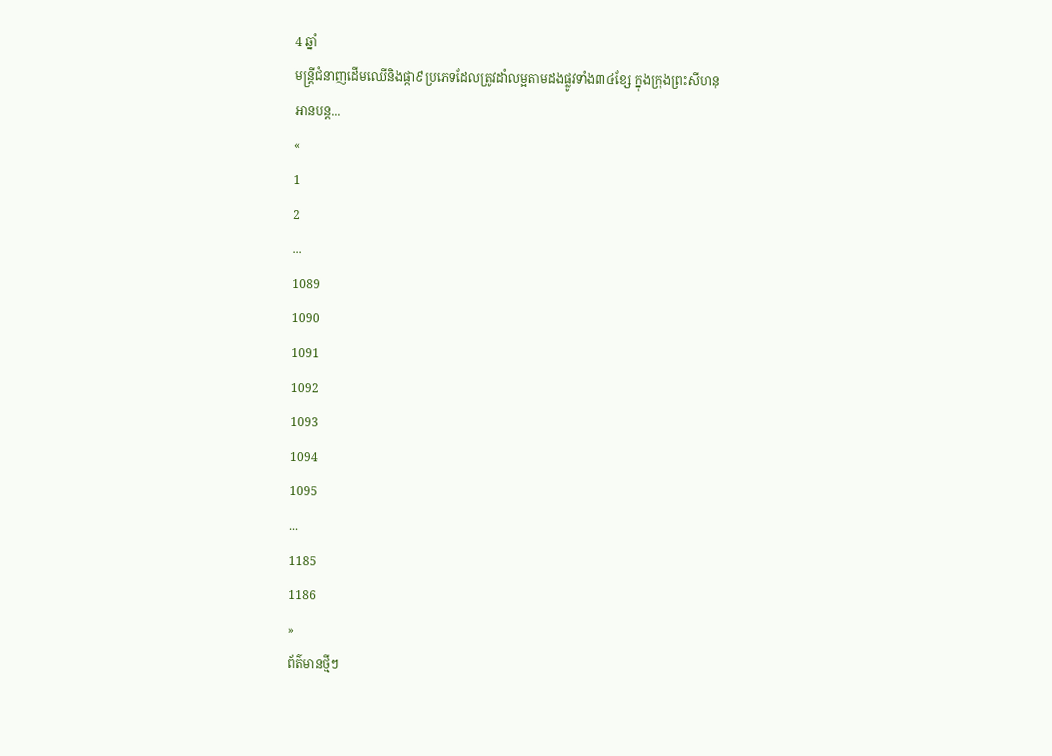4 ឆ្នាំ
មន្ត្រីជំនាញដើមឈើនិងផ្កា៩ប្រភេទដែលត្រូវដាំលម្អតាមដងផ្លូវទាំង៣៤ខ្សែ ក្នុងក្រុងព្រះសីហនុ
អានបន្ត...
«
1
2
...
1089
1090
1091
1092
1093
1094
1095
...
1185
1186
»
ព័ត៌មានថ្មីៗ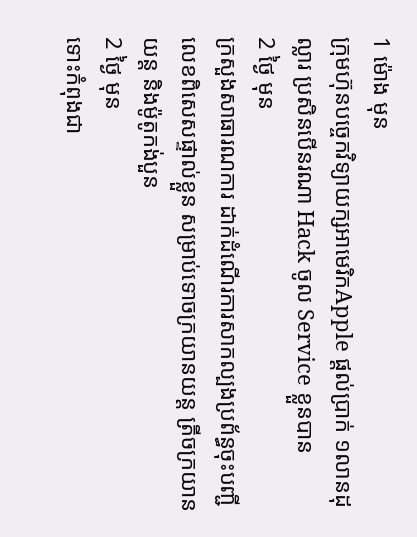1 ម៉ោង មុន
ក្រុមហ៊ុនបច្ចេកវិទ្យាយក្សអាមេរិកApple ផ្ដល់ប្រាក់ ១លានដុល្លារ ប្រសិនបើនរណា Hack ចូល Service ខ្លួនបាន
2 ថ្ងៃ មុន
ក្រសួងសាធារណការ ដាក់ដំណើរការសាកល្បងប្រព័ន្ធចុះបញ្ជីលេខពិសេសផ្ទាល់ខ្លួន សម្រាប់ទោចក្រយានយន្ត ត្រីចក្រយានយន្ត និងម៉ូតូកង់បួន
2 ថ្ងៃ មុន
ទោះកំពុងជា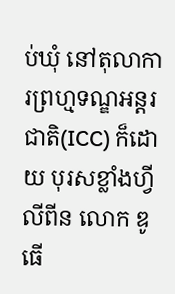ប់ឃុំ នៅតុលាការព្រហ្មទណ្ឌអន្តរជាតិ(ICC) ក៏ដោយ បុរសខ្លាំងហ្វីលីពីន លោក ឌូធើ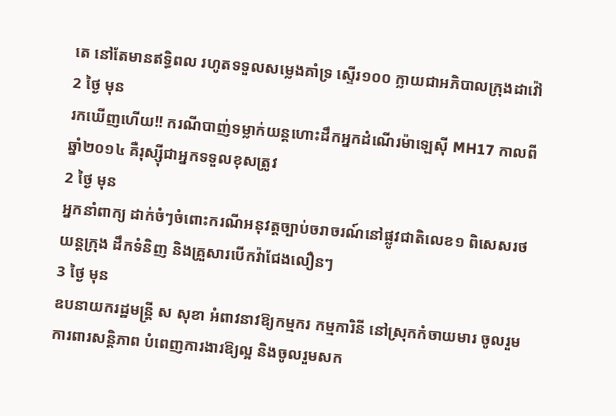តេ នៅតែមានឥទ្ធិពល រហូតទទួលសម្លេងគាំទ្រ ស្ទើរ១០០ ក្លាយជាអភិបាលក្រុងដាវ៉ៅ
2 ថ្ងៃ មុន
រកឃើញហើយ!! ករណីបាញ់ទម្លាក់យន្តហោះដឹកអ្នកដំណើរម៉ាឡេស៊ី MH17 កាលពីឆ្នាំ២០១៤ គឺរុស្ស៊ីជាអ្នកទទួលខុសត្រូវ
2 ថ្ងៃ មុន
អ្នកនាំពាក្យ ដាក់ចំៗចំពោះករណីអនុវត្តច្បាប់ចរាចរណ៍នៅផ្លូវជាតិលេខ១ ពិសេសរថយន្តក្រុង ដឹកទំនិញ និងគ្រួសារបើកវ៉ាជែងលឿនៗ
3 ថ្ងៃ មុន
ឧបនាយករដ្ឋមន្ត្រី ស សុខា អំពាវនាវឱ្យកម្មករ កម្មការិនី នៅស្រុកកំចាយមារ ចូលរួមការពារសន្តិភាព បំពេញការងារឱ្យល្អ និងចូលរួមសក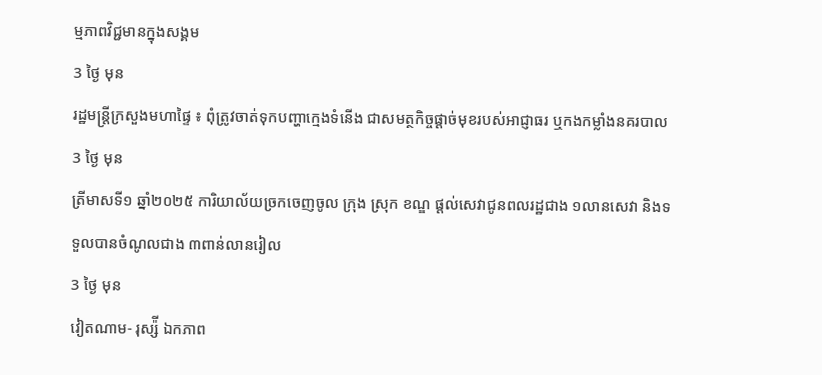ម្មភាពវិជ្ជមានក្នុងសង្គម
3 ថ្ងៃ មុន
រដ្ឋមន្ត្រីក្រសួងមហាផ្ទៃ ៖ ពុំត្រូវចាត់ទុកបញ្ហាក្មេងទំនើង ជាសមត្ថកិច្ចផ្ដាច់មុខរបស់អាជ្ញាធរ ឬកងកម្លាំងនគរបាល
3 ថ្ងៃ មុន
ត្រីមាសទី១ ឆ្នាំ២០២៥ ការិយាល័យច្រកចេញចូល ក្រុង ស្រុក ខណ្ឌ ផ្តល់សេវាជូនពលរដ្ឋជាង ១លានសេវា និងទទួលបានចំណូលជាង ៣ពាន់លានរៀល
3 ថ្ងៃ មុន
វៀតណាម- រុស្ស៉ី ឯកភាព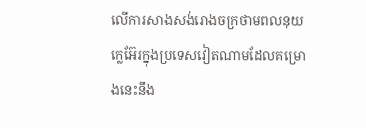លើការសាងសង់រោងចក្រថាមពលនុយក្លេអ៊ែរក្នុងប្រទេសវៀតណាមដែលគម្រោងនេះនឹង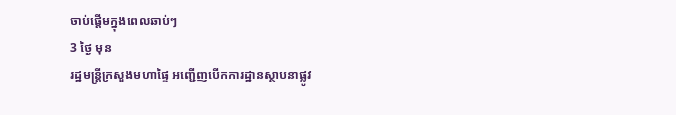ចាប់ផ្តើមក្នុងពេលឆាប់ៗ
3 ថ្ងៃ មុន
រដ្ឋមន្ត្រីក្រសួងមហាផ្ទៃ អញ្ជើញបើកការដ្ឋានស្ថាបនាផ្លូវ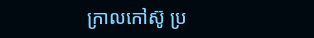ក្រាលកៅស៊ូ ប្រ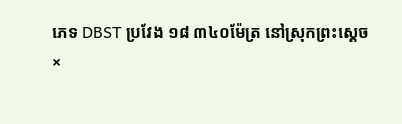ភេទ DBST ប្រវែង ១៨ ៣៤០ម៉ែត្រ នៅស្រុកព្រះស្តេច
×